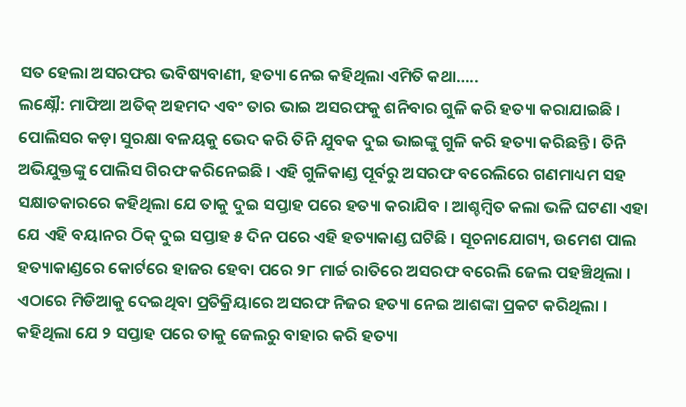ସତ ହେଲା ଅସରଫର ଭବିଷ୍ୟବାଣୀ, ହତ୍ୟା ନେଇ କହିଥିଲା ଏମିତି କଥା…..
ଲକ୍ଷ୍ନୌ: ମାଫିଆ ଅତିକ୍ ଅହମଦ ଏବଂ ତାର ଭାଇ ଅସରଫକୁ ଶନିବାର ଗୁଳି କରି ହତ୍ୟା କରାଯାଇଛି । ପୋଲିସର କଡ଼ା ସୁରକ୍ଷା ବଳୟକୁ ଭେଦ କରି ତିନି ଯୁବକ ଦୁଇ ଭାଇଙ୍କୁ ଗୁଳି କରି ହତ୍ୟା କରିଛନ୍ତି । ତିନି ଅଭିଯୁକ୍ତଙ୍କୁ ପୋଲିସ ଗିରଫ କରିନେଇଛି । ଏହି ଗୁଳିକାଣ୍ଡ ପୂର୍ବରୁ ଅସରଫ ବରେଲିରେ ଗଣମାଧ୍ୟମ ସହ ସକ୍ଷାତକାରରେ କହିଥିଲା ଯେ ତାକୁ ଦୁଇ ସପ୍ତାହ ପରେ ହତ୍ୟା କରାଯିବ । ଆଶ୍ଚମ୍ବିତ କଲା ଭଳି ଘଟଣା ଏହା ଯେ ଏହି ବୟାନର ଠିକ୍ ଦୁଇ ସପ୍ତାହ ୫ ଦିନ ପରେ ଏହି ହତ୍ୟାକାଣ୍ଡ ଘଟିଛି । ସୂଚନାଯୋଗ୍ୟ, ଉମେଶ ପାଲ ହତ୍ୟାକାଣ୍ଡରେ କୋର୍ଟରେ ହାଜର ହେବା ପରେ ୨୮ ମାର୍ଚ୍ଚ ରାତିରେ ଅସରଫ ବରେଲି ଜେଲ ପହଞ୍ଚିଥିଲା ।
ଏଠାରେ ମିଡିଆକୁ ଦେଇଥିବା ପ୍ରତିକ୍ରିୟାରେ ଅସରଫ ନିଜର ହତ୍ୟା ନେଇ ଆଶଙ୍କା ପ୍ରକଟ କରିଥିଲା । କହିଥିଲା ଯେ ୨ ସପ୍ତାହ ପରେ ତାକୁ ଜେଲରୁ ବାହାର କରି ହତ୍ୟା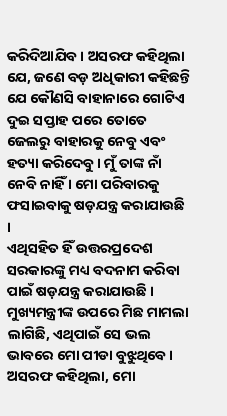କରିଦିଆଯିବ । ଅସରଫ କହିଥିଲା ଯେ, ଜଣେ ବଡ଼ ଅଧିକାରୀ କହିଛନ୍ତି ଯେ କୌଣସି ବାହାନାରେ ଗୋଟିଏ ଦୁଇ ସପ୍ତାହ ପରେ ତୋତେ ଜେଲରୁ ବାହାରକୁ ନେବୁ ଏବଂ ହତ୍ୟା କରିଦେବୁ । ମୁଁ ତାଙ୍କ ନାଁ ନେବି ନାହିଁ । ମୋ ପରିବାରକୁ ଫସାଇବାକୁ ଷଡ଼ଯନ୍ତ୍ର କରାଯାଉଛି ।
ଏଥିସହିତ ହିଁ ଉତ୍ତରପ୍ରଦେଶ ସରକାରଙ୍କୁ ମଧ୍ୟ ବଦନାମ କରିବା ପାଇଁ ଷଡ଼ଯନ୍ତ୍ର କରାଯାଉଛି । ମୁଖ୍ୟମନ୍ତ୍ରୀଙ୍କ ଉପରେ ମିଛ ମାମଲା ଲାଗିଛି, ଏଥିପାଇଁ ସେ ଭଲ ଭାବରେ ମୋ ପୀଡା ବୁଝୁଥିବେ । ଅସରଫ କହିଥିଲା, ମୋ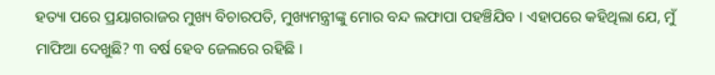ହତ୍ୟା ପରେ ପ୍ରୟାଗରାଜର ମୁଖ୍ୟ ବିଚାରପତି, ମୁଖ୍ୟମନ୍ତ୍ରୀଙ୍କୁ ମୋର ବନ୍ଦ ଲଫାପା ପହଞ୍ଚିଯିବ । ଏହାପରେ କହିଥିଲା ଯେ, ମୁଁ ମାଫିଆ ଦେଖୁଛି? ୩ ବର୍ଷ ହେବ ଜେଲରେ ରହିଛି ।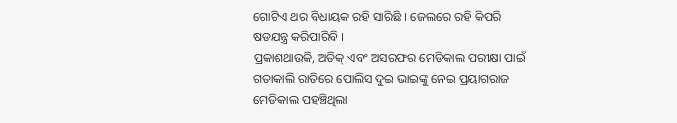ଗୋଟିଏ ଥର ବିଧାୟକ ରହି ସାରିଛି । ଜେଲରେ ରହି କିପରି ଷଡଯନ୍ତ୍ର କରିପାରିବି ।
ପ୍ରକାଶଥାଉକି, ଅତିକ୍ ଏବଂ ଅସରଫର ମେଡିକାଲ ପରୀକ୍ଷା ପାଇଁ ଗତାକାଲି ରାତିରେ ପୋଲିସ ଦୁଇ ଭାଇଙ୍କୁ ନେଇ ପ୍ରୟାଗରାଜ ମେଡିକାଲ ପହଞ୍ଚିଥିଲା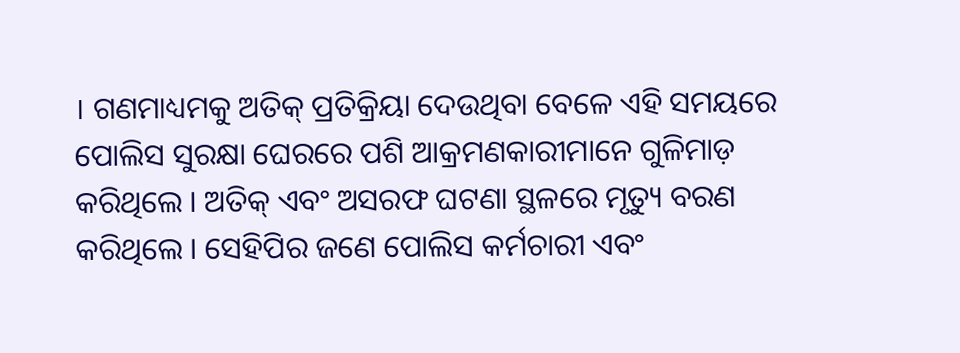। ଗଣମାଧ୍ୟମକୁ ଅତିକ୍ ପ୍ରତିକ୍ରିୟା ଦେଉଥିବା ବେଳେ ଏହି ସମୟରେ ପୋଲିସ ସୁରକ୍ଷା ଘେରରେ ପଶି ଆକ୍ରମଣକାରୀମାନେ ଗୁଳିମାଡ଼ କରିଥିଲେ । ଅତିକ୍ ଏବଂ ଅସରଫ ଘଟଣା ସ୍ଥଳରେ ମୃତ୍ୟୁ ବରଣ କରିଥିଲେ । ସେହିପିର ଜଣେ ପୋଲିସ କର୍ମଚାରୀ ଏବଂ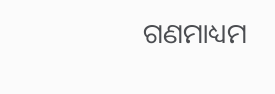ଗଣମାଧ୍ୟମ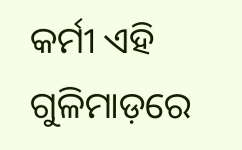କର୍ମୀ ଏହି ଗୁଳିମାଡ଼ରେ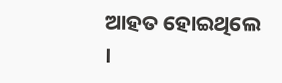ଆହତ ହୋଇଥିଲେ ।